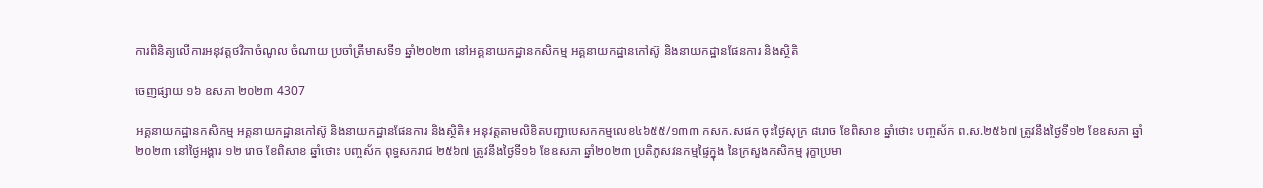ការពិនិត្យលើការអនុវត្តថវិកាចំណូល ចំណាយ ប្រចាំត្រីមាសទី១ ឆ្នាំ២០២៣ នៅអគ្គនាយកដ្ឋានកសិកម្ម អគ្គនាយកដ្ឋានកៅស៊ូ និងនាយកដ្ឋានផែនការ និងស្ថិតិ

ចេញផ្សាយ ១៦ ឧសភា ២០២៣ 4307

អគ្គនាយកដ្ឋានកសិកម្ម អគ្គនាយកដ្ឋានកៅស៊ូ និងនាយកដ្ឋានផែនការ និងស្ថិតិ៖ អនុវត្តតាមលិខិតបញ្ជាបេសកកម្មលេខ៤៦៥៥/១៣៣ កសក.សផក ចុះថ្ងៃសុក្រ ៨រោច ខែពិសាខ ឆ្នាំថោះ បញ្ចស័ក ព.ស.២៥៦៧ ត្រូវនឹងថ្ងៃទី១២ ខែឧសភា ឆ្នាំ២០២៣ នៅថ្ងៃអង្គារ ១២ រោច ខែពិសាខ ឆ្នាំថោះ បញ្ចស័ក ពុទ្ធសករាជ ២៥៦៧ ត្រូវនឹងថ្ងៃទី១៦ ខែឧសភា ឆ្នាំ២០២៣ ប្រតិភូសវនកម្មផ្ទៃក្នុង នៃក្រសួងកសិកម្ម រុក្ខាប្រមា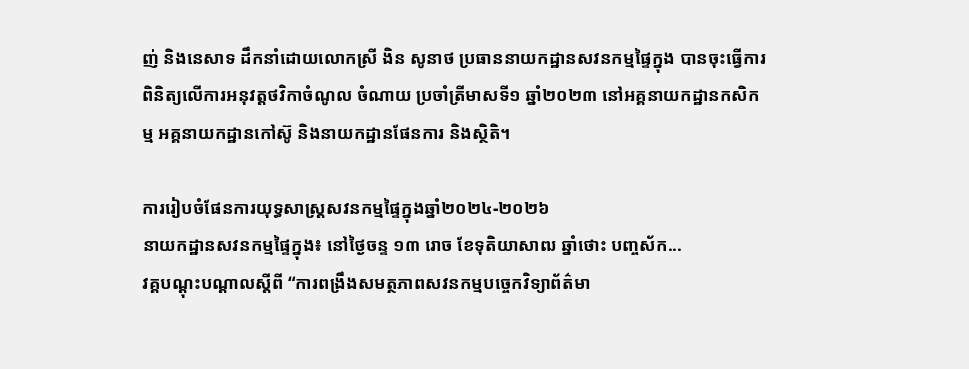ញ់ និងនេសាទ ដឹកនាំដោយលោកស្រី ងិន សូនាថ ប្រធាននាយកដ្ឋានសវនកម្មផ្ទៃក្នុង បានចុះធ្វើការពិនិត្យលើការអនុវត្តថវិកាចំណូល ចំណាយ ប្រចាំត្រីមាសទី១ ឆ្នាំ២០២៣ នៅអគ្គនាយកដ្ឋានកសិកម្ម អគ្គនាយកដ្ឋានកៅស៊ូ និងនាយកដ្ឋានផែនការ និងស្ថិតិ។

ការរៀបចំផែនការយុទ្ធសាស្រ្តសវនកម្មផ្ទៃក្នុងឆ្នាំ២០២៤-២០២៦
នាយកដ្ឋានសវនកម្មផ្ទៃក្នុង៖ នៅថ្ងៃចន្ទ ១៣ រោច ខែទុតិយាសាឍ ឆ្នាំថោះ បញ្ចស័ក...
វគ្គបណ្ដុះបណ្ដាលស្តីពី “ការពង្រឹងសមត្ថភាពសវនកម្មបច្ចេកវិទ្យាព័ត៌មា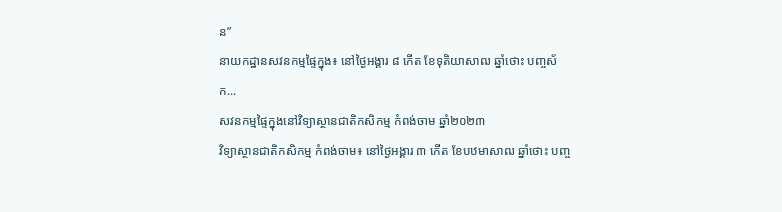ន”
នាយកដ្ឋានសវនកម្មផ្ទៃក្នុង៖ នៅថ្ងៃអង្គារ ៨ កើត ខែទុតិយាសាឍ ឆ្នាំថោះ បញ្ចស័ក...
សវនកម្មផ្ទៃក្នុងនៅវិទ្យាស្ថានជាតិកសិកម្ម កំពង់ចាម ឆ្នាំ២០២៣
វិទ្យាស្ថានជាតិកសិកម្ម កំពង់ចាម៖ នៅថ្ងៃអង្គារ ៣ កើត ខែបឋមាសាឍ ឆ្នាំថោះ បញ្ច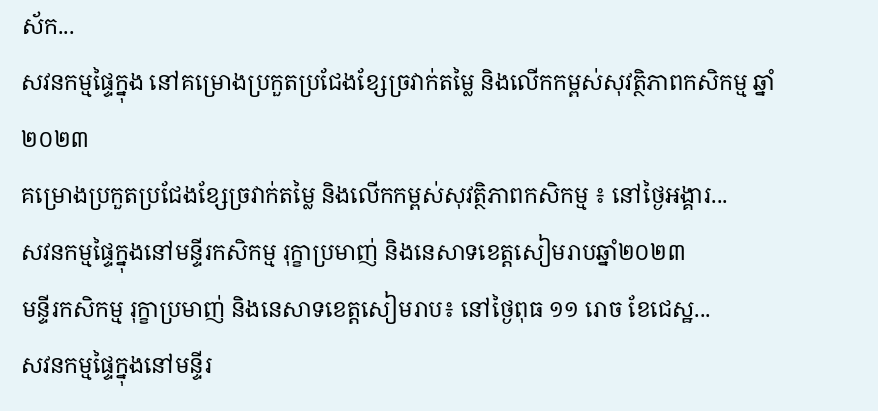ស័ក...
សវនកម្មផ្ទៃក្នុង នៅគម្រោងប្រកួតប្រជែងខ្សែច្រវាក់តម្លៃ និងលើកកម្ពស់សុវត្ថិភាពកសិកម្ម ឆ្នាំ២០២៣
គម្រោងប្រកួតប្រជែងខ្សែច្រវាក់តម្លៃ និងលើកកម្ពស់សុវត្ថិភាពកសិកម្ម ៖ នៅថ្ងៃអង្គារ...
សវនកម្មផ្ទៃក្នុងនៅមន្ទីរកសិកម្ម រុក្ខាប្រមាញ់ និងនេសាទខេត្តសៀមរាបឆ្នាំ២០២៣
មន្ទីរកសិកម្ម រុក្ខាប្រមាញ់ និងនេសាទខេត្តសៀមរាប៖ នៅថ្ងៃពុធ ១១ រោច ខែជេស្ឋ...
សវនកម្មផ្ទៃក្នុងនៅមន្ទីរ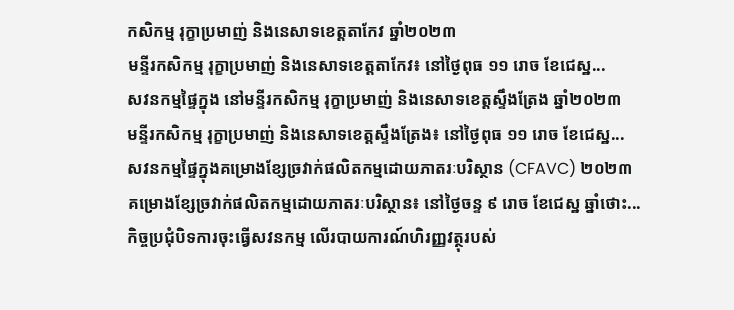កសិកម្ម រុក្ខាប្រមាញ់ និងនេសាទខេត្តតាកែវ ឆ្នាំ២០២៣
មន្ទីរកសិកម្ម រុក្ខាប្រមាញ់ និងនេសាទខេត្តតាកែវ៖ នៅថ្ងៃពុធ ១១ រោច ខែជេស្ឋ...
សវនកម្មផ្ទៃក្នុង នៅមន្ទីរកសិកម្ម រុក្ខាប្រមាញ់ និងនេសាទខេត្តស្ទឹងត្រែង ឆ្នាំ២០២៣
មន្ទីរកសិកម្ម រុក្ខាប្រមាញ់ និងនេសាទខេត្តស្ទឹងត្រែង៖ នៅថ្ងៃពុធ ១១ រោច ខែជេស្ឋ...
សវនកម្មផ្ទៃក្នុងគម្រោងខ្សែច្រវាក់ផលិតកម្មដោយភាតរៈបរិស្ថាន (CFAVC) ២០២៣
គម្រោងខ្សែច្រវាក់ផលិតកម្មដោយភាតរៈបរិស្ថាន៖ នៅថ្ងៃចន្ទ ៩ រោច ខែជេស្ឋ ឆ្នាំថោះ...
កិច្ចប្រជុំបិទការចុះធ្វើសវនកម្ម លើរបាយការណ៍ហិរញ្ញវត្ថុរបស់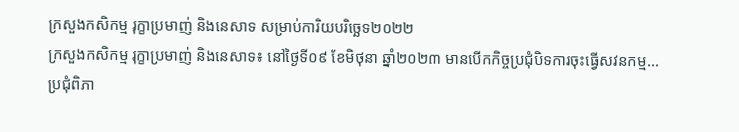ក្រសួងកសិកម្ម រុក្ខាប្រមាញ់ និងនេសាទ សម្រាប់ការិយបរិច្ឆេទ២០២២
ក្រសួងកសិកម្ម រុក្ខាប្រមាញ់ និងនេសាទ៖ នៅថ្ងៃទី០៩ ខែមិថុនា ឆ្នាំ២០២៣ មានបើកកិច្ចប្រជុំបិទការចុះធ្វើសវនកម្ម...
ប្រជុំពិភា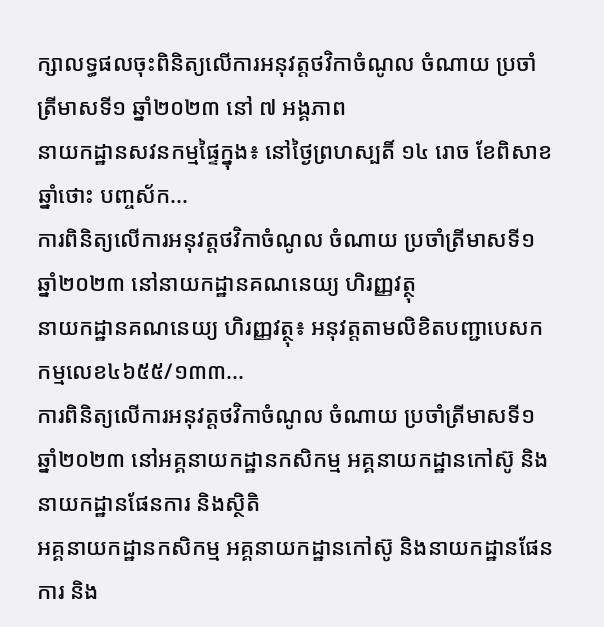ក្សាលទ្ធផលចុះពិនិត្យលើការអនុវត្តថវិកាចំណូល ចំណាយ ប្រចាំត្រីមាសទី១ ឆ្នាំ២០២៣ នៅ ៧ អង្គភាព
នាយកដ្ឋានសវនកម្មផ្ទៃក្នុង៖ នៅថ្ងៃព្រហស្បតិ៍ ១៤ រោច ខែពិសាខ ឆ្នាំថោះ បញ្ចស័ក...
ការពិនិត្យលើការអនុវត្តថវិកាចំណូល ចំណាយ ប្រចាំត្រីមាសទី១ ឆ្នាំ២០២៣ នៅនាយកដ្ឋានគណនេយ្យ ហិរញ្ញវត្ថុ
នាយកដ្ឋានគណនេយ្យ ហិរញ្ញវត្ថុ៖ អនុវត្តតាមលិខិតបញ្ជាបេសកកម្មលេខ៤៦៥៥/១៣៣...
ការពិនិត្យលើការអនុវត្តថវិកាចំណូល ចំណាយ ប្រចាំត្រីមាសទី១ ឆ្នាំ២០២៣ នៅអគ្គនាយកដ្ឋានកសិកម្ម អគ្គនាយកដ្ឋានកៅស៊ូ និងនាយកដ្ឋានផែនការ និងស្ថិតិ
អគ្គនាយកដ្ឋានកសិកម្ម អគ្គនាយកដ្ឋានកៅស៊ូ និងនាយកដ្ឋានផែនការ និង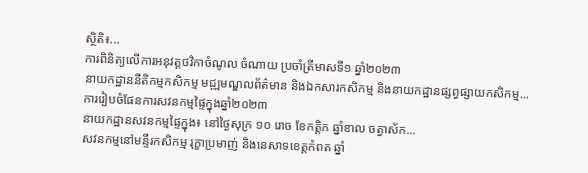ស្ថិតិ៖...
ការពិនិត្យលើការអនុវត្តថវិកាចំណូល ចំណាយ ប្រចាំត្រីមាសទី១ ឆ្នាំ២០២៣
នាយកដ្ឋាននីតិកម្មកសិកម្ម មជ្ឍមណ្ឌលព័ត៌មាន និងឯកសារកសិកម្ម និងនាយកដ្ឋានផ្សព្វផ្សាយកសិកម្ម...
ការរៀបចំផែនការសវនកម្មផ្ទៃក្នុងឆ្នាំ២០២៣
នាយកដ្ឋានសវនកម្មផ្ទៃក្នុង៖ នៅថ្ងៃសុក្រ ១០ រោច ខែកត្តិក ឆ្នាំខាល ចត្វាស័ក...
សវនកម្មនៅមន្ទីរកសិកម្ម រុក្ខាប្រមាញ់ និងនេសាទខេត្តកំពត ឆ្នាំ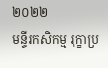២០២២
មន្ទីរកសិកម្ម រុក្ខាប្រ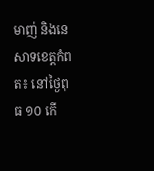មាញ់ និងនេសាទខេត្តកំពត៖ នៅថ្ងៃពុធ ១០ កើ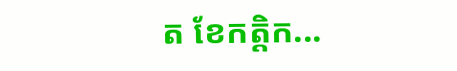ត ខែកត្តិក...